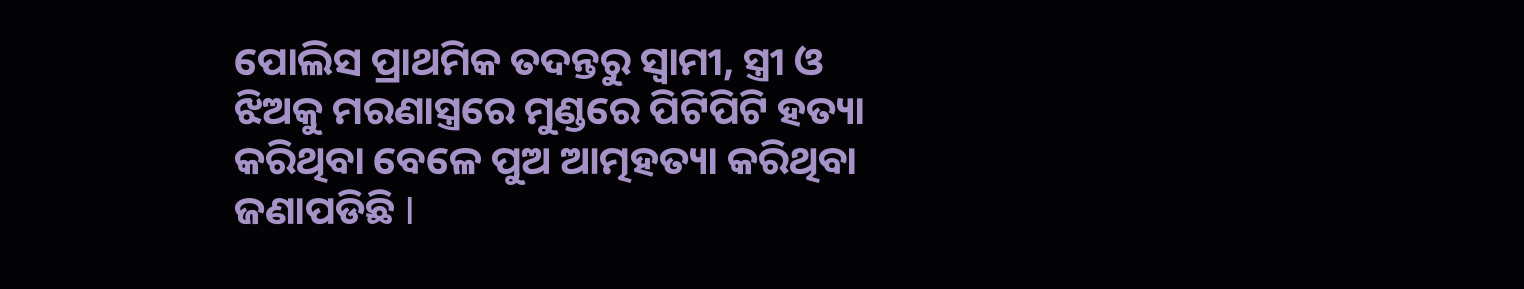ପୋଲିସ ପ୍ରାଥମିକ ତଦନ୍ତରୁ ସ୍ୱାମୀ, ସ୍ତ୍ରୀ ଓ ଝିଅକୁ ମରଣାସ୍ତ୍ରରେ ମୁଣ୍ଡରେ ପିଟିପିଟି ହତ୍ୟା କରିଥିବା ବେଳେ ପୁଅ ଆତ୍ମହତ୍ୟା କରିଥିବା ଜଣାପଡିଛି I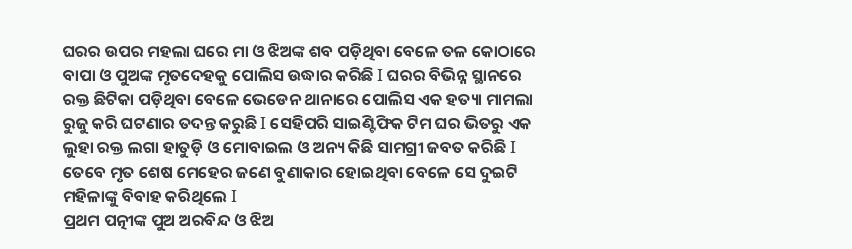ଘରର ଉପର ମହଲା ଘରେ ମା ଓ ଝିଅଙ୍କ ଶବ ପଡ଼ିଥିବା ବେଳେ ତଳ କୋଠାରେ ବାପା ଓ ପୁଅଙ୍କ ମୃତଦେହକୁ ପୋଲିସ ଉଦ୍ଧାର କରିଛି I ଘରର ବିଭିନ୍ନ ସ୍ଥାନରେ ରକ୍ତ ଛିଟିକା ପଡ଼ିଥିବା ବେଳେ ଭେଡେନ ଥାନାରେ ପୋଲିସ ଏକ ହତ୍ୟା ମାମଲା ରୁଜୁ କରି ଘଟଣାର ତଦନ୍ତ କରୁଛି I ସେହିପରି ସାଇଣ୍ଟିଫିକ ଟିମ ଘର ଭିତରୁ ଏକ ଲୁହା ରକ୍ତ ଲଗା ହାତୁଡ଼ି ଓ ମୋବାଇଲ ଓ ଅନ୍ୟ କିଛି ସାମଗ୍ରୀ ଜବତ କରିଛି I ତେବେ ମୃତ ଶେଷ ମେହେର ଜଣେ ବୁଣାକାର ହୋଇଥିବା ବେଳେ ସେ ଦୁଇଟି ମହିଳାଙ୍କୁ ବିବାହ କରିଥିଲେ I
ପ୍ରଥମ ପତ୍ନୀଙ୍କ ପୁଅ ଅରବିନ୍ଦ ଓ ଝିଅ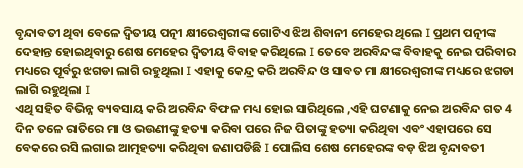ବୃନ୍ଦାବତୀ ଥିବା ବେଳେ ଦ୍ଵିତୀୟ ପତ୍ନୀ କ୍ଷୀରେଶ୍ବରୀଙ୍କ ଗୋଟିଏ ଝିଅ ଶିବାନୀ ମେହେର ଥିଲେ I ପ୍ରଥମ ପତ୍ନୀଙ୍କ ଦେହାନ୍ତ ହୋଇଥିବାରୁ ଶେଷ ମେହେର ଦ୍ଵିତୀୟ ବିବାହ କରିଥିଲେ I ତେବେ ଅରବିନ୍ଦଙ୍କ ବିବାହକୁ ନେଇ ପରିବାର ମଧ୍ୟରେ ପୂର୍ବରୁ ଝଗଡା ଲାଗି ରହୁଥିଲା I ଏହାକୁ କେନ୍ଦ୍ର କରି ଅରବିନ୍ଦ ଓ ସାବତ ମା କ୍ଷୀରେଶ୍ବରୀଙ୍କ ମଧ୍ୟରେ ଝଗଡା ଲାଗି ରହୁଥିଲା I
ଏଥି ସହିତ ବିଭିନ୍ନ ବ୍ୟବସାୟ କରି ଅରବିନ୍ଦ ବିଫଳ ମଧ୍ୟ ହୋଇ ସାରିଥିଲେ ,ଏହି ଘଟଣାକୁ ନେଇ ଅରବିନ୍ଦ ଗତ 4 ଦିନ ତଳେ ରାତିରେ ମା ଓ ଭଉଣୀଙ୍କୁ ହତ୍ୟା କରିବା ପରେ ନିଜ ପିତାଙ୍କୁ ହତ୍ୟା କରିଥିବା ଏବଂ ଏହାପରେ ସେ ବେକରେ ରସି ଲଗାଇ ଆତ୍ମହତ୍ୟା କରିଥିବା ଜଣାପଡିଛି I ପୋଲିସ ଶେଷ ମେହେରଙ୍କ ବଡ଼ ଝିଅ ବୃନ୍ଦାବତୀ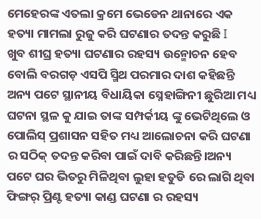ମେହେରଙ୍କ ଏତଲା କ୍ରମେ ଭେଡେନ ଥାନାରେ ଏକ ହତ୍ୟା ମାମଲା ରୁଜୁ କରି ଘଟଣାର ତଦନ୍ତ କରୁଛି I
ଖୁବ ଶୀଘ୍ର ହତ୍ୟା ଘଟଣାର ରହସ୍ୟ ଉନ୍ମୋଚନ ହେବ ବୋଲି ବରଗଡ଼ ଏସପି ସ୍ମିଥ ପରମାର ଦାଶ କହିଛନ୍ତି ଅନ୍ୟ ପଟେ ସ୍ଥାନୀୟ ବିଧାୟିକା ସ୍ନେହାଙ୍ଗିନୀ ଛୁରିଆ ମଧ୍ୟ ଘଟନା ସ୍ଥଳ କୁ ଯାଇ ତାଙ୍କ ସମ୍ପର୍କୀୟ ଙ୍କୁ ଭେଟିଥିଲେ ଓ ପୋଲିସ୍ ପ୍ରଶାସନ ସହିତ ମଧ୍ୟ ଆଲୋଚନା କରି ଘଟଣା ର ସଠିକ୍ ତଦନ୍ତ କରିବା ପାଇଁ ଦାବି କରିଛନ୍ତି।ଅନ୍ୟ ପଟେ ଘର ଭିତରୁ ମିଳିଥିବା ଲୁହା ହତୁଡି ରେ ଲାଗି ଥିବା ଫିଙ୍ଗର୍ ପ୍ରିଣ୍ଟ ହତ୍ୟା କାଣ୍ଡ ଘଟଣା ର ରହସ୍ୟ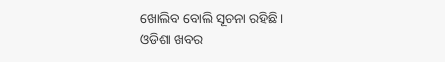ଖୋଲିବ ବୋଲି ସୂଚନା ରହିଛି।
ଓଡିଶା ଖବର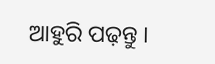ଆହୁରି ପଢ଼ନ୍ତୁ ।